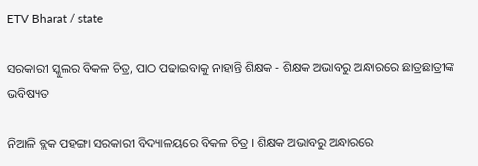ETV Bharat / state

ସରକାରୀ ସ୍କୁଲର ବିକଳ ଚିତ୍ର, ପାଠ ପଢାଇବାକୁ ନାହାନ୍ତି ଶିକ୍ଷକ - ଶିକ୍ଷକ ଅଭାବରୁ ଅନ୍ଧାରରେ ଛାତ୍ରଛାତ୍ରୀଙ୍କ ଭବିଷ୍ୟତ

ନିଆଳି ବ୍ଲକ ପହଙ୍ଗା ସରକାରୀ ବିଦ୍ୟାଳୟରେ ବିକଳ ଚିତ୍ର । ଶିକ୍ଷକ ଅଭାବରୁ ଅନ୍ଧାରରେ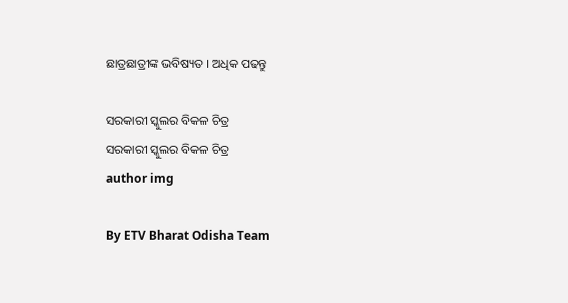ଛାତ୍ରଛାତ୍ରୀଙ୍କ ଭବିଷ୍ୟତ । ଅଧିକ ପଢନ୍ତୁ

ସରକାରୀ ସ୍କୁଲର ବିକଳ ଚିତ୍ର
ସରକାରୀ ସ୍କୁଲର ବିକଳ ଚିତ୍ର
author img

By ETV Bharat Odisha Team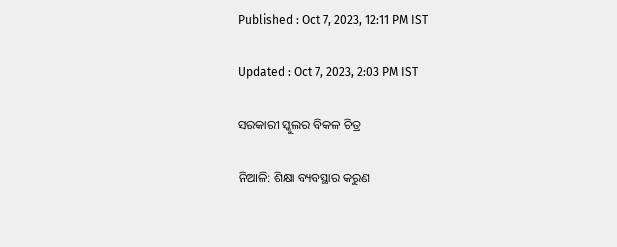Published : Oct 7, 2023, 12:11 PM IST

Updated : Oct 7, 2023, 2:03 PM IST

ସରକାରୀ ସ୍କୁଲର ବିକଳ ଚିତ୍ର

ନିଆଳି: ଶିକ୍ଷା ବ୍ୟବସ୍ଥାର କରୁଣ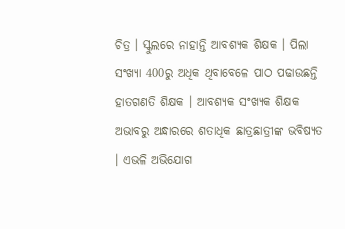ଚିତ୍ର । ସ୍କୁଲରେ ନାହାନ୍ତି ଆବଶ୍ୟକ ଶିକ୍ଷକ । ପିଲା ସଂଖ୍ୟା 400ରୁ ଅଧିକ ଥିବାବେଳେ ପାଠ ପଢାଉଛନ୍ତି ହାତଗଣତି ଶିକ୍ଷକ । ଆବଶ୍ୟକ ସଂଖ୍ୟକ ଶିକ୍ଷକ ଅଭାବରୁ ଅନ୍ଧାରରେ ଶତାଧିକ ଛାତ୍ରଛାତ୍ରୀଙ୍କ ଭବିଷ୍ୟତ । ଏଭଳି ଅଭିଯୋଗ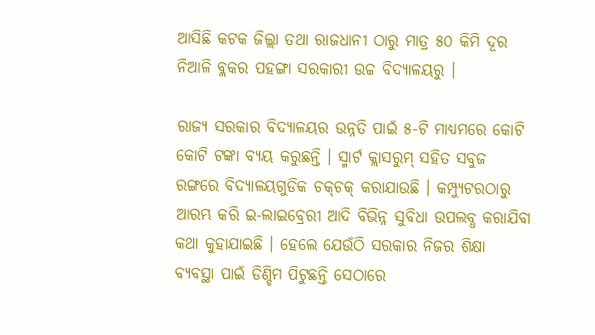ଆସିଛି କଟକ ଜିଲ୍ଲା ତଥା ରାଜଧାନୀ ଠାରୁ ମାତ୍ର ୫୦ କିମି ଦୂର ନିଆଳି ବ୍ଲକର ପହଙ୍ଗା ସରକାରୀ ଉଚ୍ଚ ବିଦ୍ୟାଳୟରୁ ।

ରାଜ୍ୟ ସରକାର ବିଦ୍ୟାଳୟର ଉନ୍ନତି ପାଇଁ ୫-ଟି ମାଧ୍ୟମରେ କୋଟି କୋଟି ଟଙ୍କା ବ୍ୟୟ କରୁଛନ୍ତି । ସ୍ମାର୍ଟ କ୍ଲାସରୁମ୍‌ ସହିତ ସବୁଜ ରଙ୍ଗରେ ବିଦ୍ୟାଳୟଗୁଡିକ ଚକ୍‌ଚକ୍ କରାଯାଉଛି । କମ୍ପ୍ୟୁଟରଠାରୁ ଆରମ୍ଭ କରି ଇ-ଲାଇବ୍ରେରୀ ଆଦି ବିଭିନ୍ନ ସୁବିଧା ଉପଲବ୍ଧ କରାଯିବା କଥା କୁହାଯାଇଛି । ହେଲେ ଯେଉଁଠି ସରକାର ନିଜର ଶିକ୍ଷା ବ୍ୟବସ୍ଥା ପାଇଁ ଡିଣ୍ଡିମ ପିଟୁଛନ୍ତି ସେଠାରେ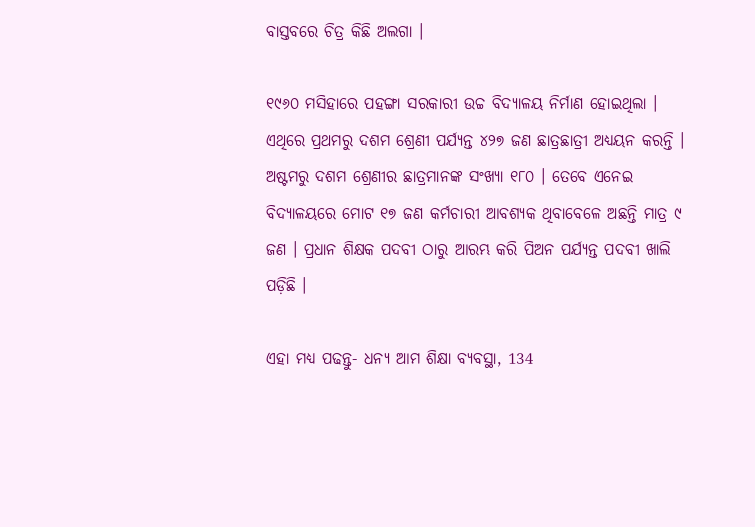ବାସ୍ତବରେ ଚିତ୍ର କିଛି ଅଲଗା ।

୧୯୬୦ ମସିହାରେ ପହଙ୍ଗା ସରକାରୀ ଉଚ୍ଚ ବିଦ୍ୟାଳୟ ନିର୍ମାଣ ହୋଇଥିଲା । ଏଥିରେ ପ୍ରଥମରୁ ଦଶମ ଶ୍ରେଣୀ ପର୍ଯ୍ୟନ୍ତ ୪୨୭ ଜଣ ଛାତ୍ରଛାତ୍ରୀ ଅଧ୍ୟୟନ କରନ୍ତି । ଅଷ୍ଟମରୁ ଦଶମ ଶ୍ରେଣୀର ଛାତ୍ରମାନଙ୍କ ସଂଖ୍ୟା ୧୮୦ । ତେବେ ଏନେଇ ବିଦ୍ୟାଳୟରେ ମୋଟ ୧୭ ଜଣ କର୍ମଚାରୀ ଆବଶ୍ୟକ ଥିବାବେଳେ ଅଛନ୍ତି ମାତ୍ର ୯ ଜଣ । ପ୍ରଧାନ ଶିକ୍ଷକ ପଦବୀ ଠାରୁ ଆରମ୍ଭ କରି ପିଅନ ପର୍ଯ୍ୟନ୍ତ ପଦବୀ ଖାଲି ପଡ଼ିଛି ।

ଏହା ମଧ୍ୟ ପଢନ୍ତୁ- ଧନ୍ୟ ଆମ ଶିକ୍ଷା ବ୍ୟବସ୍ଥା, 134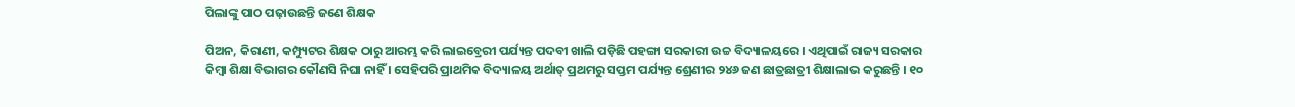ପିଲାଙ୍କୁ ପାଠ ପଢ଼ାଉଛନ୍ତି ଜଣେ ଶିକ୍ଷକ

ପିଅନ, କିରାଣୀ, କମ୍ପ୍ୟୁଟର ଶିକ୍ଷକ ଠାରୁ ଆରମ୍ଭ କରି ଲାଇବ୍ରେରୀ ପର୍ଯ୍ୟନ୍ତ ପଦବୀ ଖାଲି ପଡ଼ିଛି ପହଙ୍ଗା ସରକାରୀ ଉଚ୍ଚ ବିଦ୍ୟାଳୟରେ । ଏଥିପାଇଁ ରାଜ୍ୟ ସରକାର କିମ୍ବା ଶିକ୍ଷା ବିଭାଗର କୌଣସି ନିଘା ନାହିଁ । ସେହିପରି ପ୍ରାଥମିକ ବିଦ୍ୟାଳୟ ଅର୍ଥାତ୍ ପ୍ରଥମରୁ ସପ୍ତମ ପର୍ଯ୍ୟନ୍ତ ଶ୍ରେଣୀର ୨୪୬ ଜଣ ଛାତ୍ରଛାତ୍ରୀ ଶିକ୍ଷାଲାଭ କରୁଛନ୍ତି । ୧୦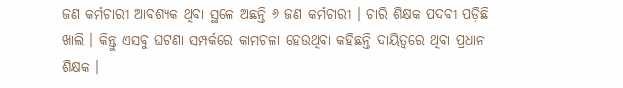ଜଣ କର୍ମଚାରୀ ଆବଶ୍ୟକ ଥିବା ସ୍ଥଳେ ଅଛନ୍ତି ୬ ଜଣ କର୍ମଚାରୀ । ଚାରି ଶିକ୍ଷକ ପଦବୀ ପଡ଼ିଛି ଖାଲି । କିନ୍ତୁ ଏସବୁ ଘଟଣା ସମ୍ପର୍କରେ କାମଚଳା ହେଉଥିବା କହିଛନ୍ତି ଦାୟିତ୍ଵରେ ଥିବା ପ୍ରଧାନ ଶିକ୍ଷକ ।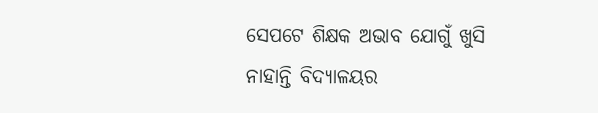ସେପଟେ ଶିକ୍ଷକ ଅଭାବ ଯୋଗୁଁ ଖୁସି ନାହାନ୍ତି ବିଦ୍ୟାଳୟର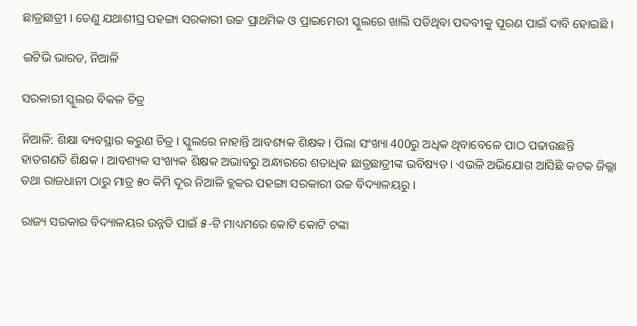ଛାତ୍ରଛାତ୍ରୀ । ତେଣୁ ଯଥାଶୀଘ୍ର ପହଙ୍ଗା ସରକାରୀ ଉଚ୍ଚ ପ୍ରାଥମିକ ଓ ପ୍ରାଇମେରୀ ସ୍କୁଲରେ ଖାଲି ପଡିଥିବା ପଦବୀକୁ ପୂରଣ ପାଇଁ ଦାବି ହୋଇଛି ।

ଇଟିଭି ଭାରତ, ନିଆଳି

ସରକାରୀ ସ୍କୁଲର ବିକଳ ଚିତ୍ର

ନିଆଳି: ଶିକ୍ଷା ବ୍ୟବସ୍ଥାର କରୁଣ ଚିତ୍ର । ସ୍କୁଲରେ ନାହାନ୍ତି ଆବଶ୍ୟକ ଶିକ୍ଷକ । ପିଲା ସଂଖ୍ୟା 400ରୁ ଅଧିକ ଥିବାବେଳେ ପାଠ ପଢାଉଛନ୍ତି ହାତଗଣତି ଶିକ୍ଷକ । ଆବଶ୍ୟକ ସଂଖ୍ୟକ ଶିକ୍ଷକ ଅଭାବରୁ ଅନ୍ଧାରରେ ଶତାଧିକ ଛାତ୍ରଛାତ୍ରୀଙ୍କ ଭବିଷ୍ୟତ । ଏଭଳି ଅଭିଯୋଗ ଆସିଛି କଟକ ଜିଲ୍ଲା ତଥା ରାଜଧାନୀ ଠାରୁ ମାତ୍ର ୫୦ କିମି ଦୂର ନିଆଳି ବ୍ଲକର ପହଙ୍ଗା ସରକାରୀ ଉଚ୍ଚ ବିଦ୍ୟାଳୟରୁ ।

ରାଜ୍ୟ ସରକାର ବିଦ୍ୟାଳୟର ଉନ୍ନତି ପାଇଁ ୫-ଟି ମାଧ୍ୟମରେ କୋଟି କୋଟି ଟଙ୍କା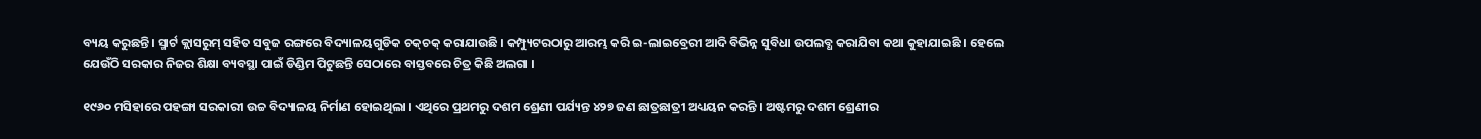ବ୍ୟୟ କରୁଛନ୍ତି । ସ୍ମାର୍ଟ କ୍ଲାସରୁମ୍‌ ସହିତ ସବୁଜ ରଙ୍ଗରେ ବିଦ୍ୟାଳୟଗୁଡିକ ଚକ୍‌ଚକ୍ କରାଯାଉଛି । କମ୍ପ୍ୟୁଟରଠାରୁ ଆରମ୍ଭ କରି ଇ-ଲାଇବ୍ରେରୀ ଆଦି ବିଭିନ୍ନ ସୁବିଧା ଉପଲବ୍ଧ କରାଯିବା କଥା କୁହାଯାଇଛି । ହେଲେ ଯେଉଁଠି ସରକାର ନିଜର ଶିକ୍ଷା ବ୍ୟବସ୍ଥା ପାଇଁ ଡିଣ୍ଡିମ ପିଟୁଛନ୍ତି ସେଠାରେ ବାସ୍ତବରେ ଚିତ୍ର କିଛି ଅଲଗା ।

୧୯୬୦ ମସିହାରେ ପହଙ୍ଗା ସରକାରୀ ଉଚ୍ଚ ବିଦ୍ୟାଳୟ ନିର୍ମାଣ ହୋଇଥିଲା । ଏଥିରେ ପ୍ରଥମରୁ ଦଶମ ଶ୍ରେଣୀ ପର୍ଯ୍ୟନ୍ତ ୪୨୭ ଜଣ ଛାତ୍ରଛାତ୍ରୀ ଅଧ୍ୟୟନ କରନ୍ତି । ଅଷ୍ଟମରୁ ଦଶମ ଶ୍ରେଣୀର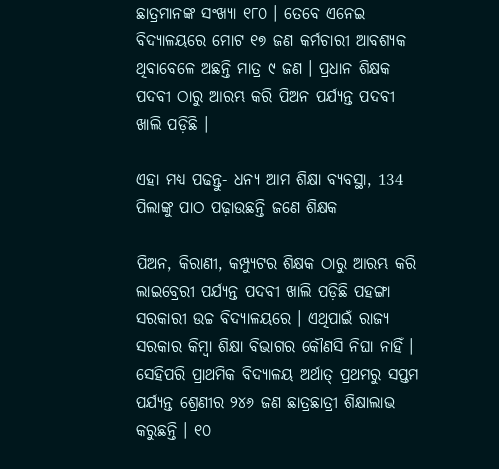ଛାତ୍ରମାନଙ୍କ ସଂଖ୍ୟା ୧୮୦ । ତେବେ ଏନେଇ ବିଦ୍ୟାଳୟରେ ମୋଟ ୧୭ ଜଣ କର୍ମଚାରୀ ଆବଶ୍ୟକ ଥିବାବେଳେ ଅଛନ୍ତି ମାତ୍ର ୯ ଜଣ । ପ୍ରଧାନ ଶିକ୍ଷକ ପଦବୀ ଠାରୁ ଆରମ୍ଭ କରି ପିଅନ ପର୍ଯ୍ୟନ୍ତ ପଦବୀ ଖାଲି ପଡ଼ିଛି ।

ଏହା ମଧ୍ୟ ପଢନ୍ତୁ- ଧନ୍ୟ ଆମ ଶିକ୍ଷା ବ୍ୟବସ୍ଥା, 134 ପିଲାଙ୍କୁ ପାଠ ପଢ଼ାଉଛନ୍ତି ଜଣେ ଶିକ୍ଷକ

ପିଅନ, କିରାଣୀ, କମ୍ପ୍ୟୁଟର ଶିକ୍ଷକ ଠାରୁ ଆରମ୍ଭ କରି ଲାଇବ୍ରେରୀ ପର୍ଯ୍ୟନ୍ତ ପଦବୀ ଖାଲି ପଡ଼ିଛି ପହଙ୍ଗା ସରକାରୀ ଉଚ୍ଚ ବିଦ୍ୟାଳୟରେ । ଏଥିପାଇଁ ରାଜ୍ୟ ସରକାର କିମ୍ବା ଶିକ୍ଷା ବିଭାଗର କୌଣସି ନିଘା ନାହିଁ । ସେହିପରି ପ୍ରାଥମିକ ବିଦ୍ୟାଳୟ ଅର୍ଥାତ୍ ପ୍ରଥମରୁ ସପ୍ତମ ପର୍ଯ୍ୟନ୍ତ ଶ୍ରେଣୀର ୨୪୬ ଜଣ ଛାତ୍ରଛାତ୍ରୀ ଶିକ୍ଷାଲାଭ କରୁଛନ୍ତି । ୧୦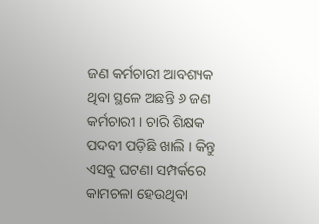ଜଣ କର୍ମଚାରୀ ଆବଶ୍ୟକ ଥିବା ସ୍ଥଳେ ଅଛନ୍ତି ୬ ଜଣ କର୍ମଚାରୀ । ଚାରି ଶିକ୍ଷକ ପଦବୀ ପଡ଼ିଛି ଖାଲି । କିନ୍ତୁ ଏସବୁ ଘଟଣା ସମ୍ପର୍କରେ କାମଚଳା ହେଉଥିବା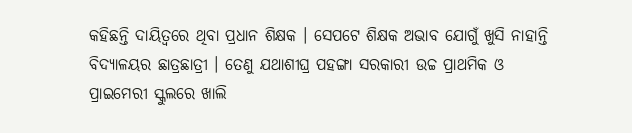କହିଛନ୍ତି ଦାୟିତ୍ଵରେ ଥିବା ପ୍ରଧାନ ଶିକ୍ଷକ । ସେପଟେ ଶିକ୍ଷକ ଅଭାବ ଯୋଗୁଁ ଖୁସି ନାହାନ୍ତି ବିଦ୍ୟାଳୟର ଛାତ୍ରଛାତ୍ରୀ । ତେଣୁ ଯଥାଶୀଘ୍ର ପହଙ୍ଗା ସରକାରୀ ଉଚ୍ଚ ପ୍ରାଥମିକ ଓ ପ୍ରାଇମେରୀ ସ୍କୁଲରେ ଖାଲି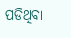ପଡିଥିବା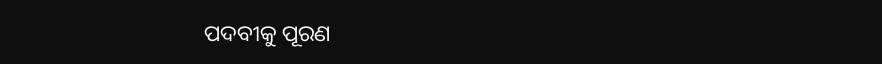ପଦବୀକୁ ପୂରଣ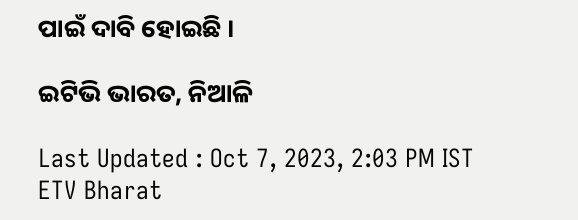ପାଇଁ ଦାବି ହୋଇଛି ।

ଇଟିଭି ଭାରତ, ନିଆଳି

Last Updated : Oct 7, 2023, 2:03 PM IST
ETV Bharat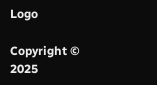Logo

Copyright © 2025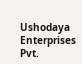Ushodaya Enterprises Pvt.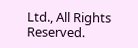Ltd., All Rights Reserved.